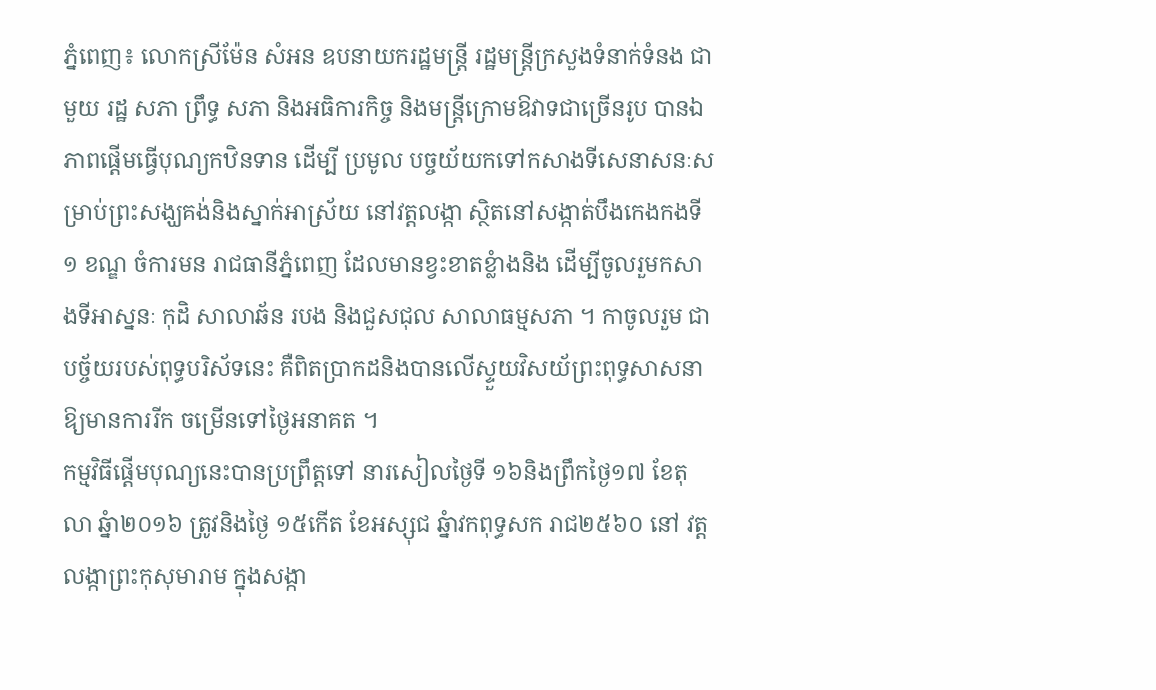ភ្នំពេញ៖ លោកស្រីម៉ែន សំអន ឧបនាយករដ្ឋមន្រ្ដី រដ្ឋមន្រ្ដីក្រសួងទំនាក់ទំនង ជាមួយ រដ្ឋ សភា ព្រឹទ្ធ សភា និងអធិការកិច្ច និងមន្រ្ដីក្រោមឱវាទជាច្រើនរូប បានឯភាពផ្ដើមធ្វើបុណ្យកឋិនទាន ដើម្បី ប្រមូល បច្ចយ័យកទៅកសាងទីសេនាសនៈសម្រាប់ព្រះសង្ឃគង់និងស្នាក់អាស្រ័យ នៅវត្ដលង្កា ស្ថិតនៅសង្កាត់បឹងកេងកងទី១ ខណ្ឌ ចំការមន រាជធានីភ្នំពេញ ដែលមានខ្វះខាតខ្លំាងនិង ដើម្បីចូលរួមកសាងទីអាស្ននៈ កុដិ សាលាឆ័ន របង និងជួសជុល សាលាធម្មសភា ។ កាចូលរួម ជាបច្ច័យរបស់ពុទ្ធបរិស័ទនេះ គឺពិតប្រាកដនិងបានលើស្ទួយវិសយ័ព្រះពុទ្ធសាសនា ឱ្យមានការរីក ចម្រើនទៅថ្ងៃអនាគត ។
កម្មវិធីផ្ដើមបុណ្យនេះបានប្រព្រឹត្ដទៅ នារសៀលថ្ងៃទី ១៦និងព្រឹកថ្ងៃ១៧ ខែតុលា ឆ្នំា២០១៦ ត្រូវនិងថ្ងៃ ១៥កើត ខែអស្សុជ ឆ្នំាវកពុទ្ធសក រាជ២៥៦០ នៅ វត្ដលង្កាព្រះកុសុមារាម ក្នុងសង្កា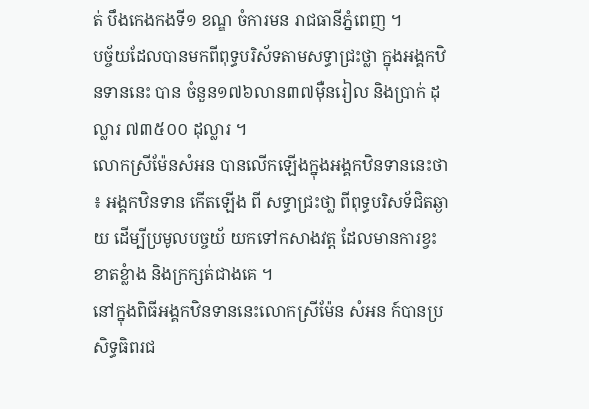ត់ បឹងកេងកងទី១ ខណ្ឌ ចំការមន រាជធានីភ្នំពេញ ។
បច្ច័យដែលបានមកពីពុទ្ធបរិស័ទតាមសទ្ធាជ្រះថ្លា ក្នុងអង្គកឋិនទាននេះ បាន ចំនួន១៧៦លាន៣៧ម៉ឺនរៀល និងប្រាក់ ដុល្លារ ៧៣៥០០ ដុល្លារ ។
លោកស្រីម៉ែនសំអន បានលើកឡើងក្នុងអង្គកឋិនទាននេះថា ៖ អង្គកឋិនទាន កើតឡើង ពី សទ្ធាជ្រះថា្ល ពីពុទ្ធបរិសទ័ជិតឆ្ងាយ ដើម្បីប្រមូលបច្ចយ័ យកទៅកសាងវត្ដ ដែលមានការខ្វះខាតខ្លំាង និងក្រក្សត់ជាងគេ ។
នៅក្នុងពិធីអង្គកឋិនទាននេះលោកស្រីម៉ែន សំអន ក៍បានប្រសិទ្ធធិពរជ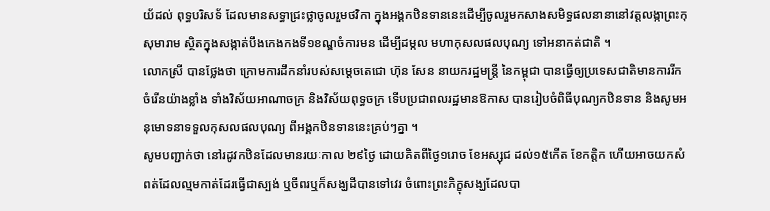យ័ដល់ ពុទ្ធបរិសទ័ ដែលមានសទ្ធាជ្រះថ្លាចូលរួមថវិកា ក្នុងអង្គកឋិនទាននេះដើម្បីចូលរួមកសាងសមិទ្ធផលនានានៅវត្ដលង្កាព្រះកុសុមារាម ស្ថិតក្នុងសង្កាត់បឹងកេងកងទី១ខណ្ឌចំការមន ដើម្បីដម្កល មហាកុសលផលបុណ្យ ទៅអនាកត់ជាតិ ។
លោកស្រី បានថ្លែងថា ក្រោមការដឹកនាំរបស់សម្តេចតេជោ ហ៊ុន សែន នាយករដ្ឋមន្រ្តី នៃកម្ពុជា បានធ្វើឲ្យប្រទេសជាតិមានការរីកចំរើនយ៉ាងខ្លាំង ទាំងវិស័យអាណាចក្រ និងវិស័យពុទ្ធចក្រ ទើបប្រជាពលរដ្ឋមានឱកាស បានរៀបចំពិធីបុណ្យកឋិនទាន និងសូមអនុមោទនាទទួលកុសលផលបុណ្យ ពីអង្គកឋិនទាននេះគ្រប់ៗគ្នា ។
សូមបញ្ជាក់ថា នៅរដូវកឋិនដែលមានរយៈកាល ២៩ថ្ងៃ ដោយគិតពីថ្ងៃ១រោច ខែអស្សុជ ដល់១៥កើត ខែកត្តិក ហើយអាចយកសំពត់ដែលល្មមកាត់ដែរធ្វើជាស្បង់ ឬចីពរឬក៏សង្ឃដីបានទៅវេរ ចំពោះព្រះភិក្ខុសង្ឃដែលបា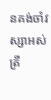នគង់ចាំវស្សាអស់ត្រី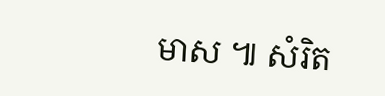មាស ៕ សំរិត